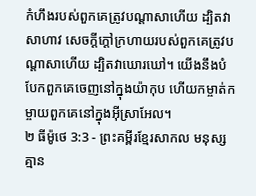កំហឹងរបស់ពួកគេត្រូវបណ្ដាសាហើយ ដ្បិតវាសាហាវ សេចក្ដីក្ដៅក្រហាយរបស់ពួកគេត្រូវបណ្ដាសាហើយ ដ្បិតវាឃោរឃៅ។ យើងនឹងបំបែកពួកគេចេញនៅក្នុងយ៉ាកុប ហើយកម្ចាត់កម្ចាយពួកគេនៅក្នុងអ៊ីស្រាអែល។
២ ធីម៉ូថេ 3:3 - ព្រះគម្ពីរខ្មែរសាកល មនុស្សគ្មាន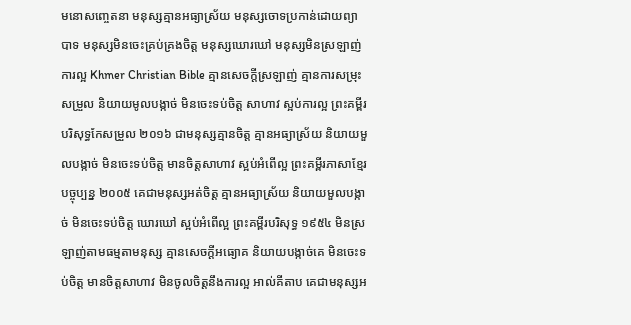មនោសញ្ចេតនា មនុស្សគ្មានអធ្យាស្រ័យ មនុស្សចោទប្រកាន់ដោយព្យាបាទ មនុស្សមិនចេះគ្រប់គ្រងចិត្ត មនុស្សឃោរឃៅ មនុស្សមិនស្រឡាញ់ការល្អ Khmer Christian Bible គ្មានសេចក្ដីស្រឡាញ់ គ្មានការសម្រុះសម្រួល និយាយមូលបង្កាច់ មិនចេះទប់ចិត្ត សាហាវ ស្អប់ការល្អ ព្រះគម្ពីរបរិសុទ្ធកែសម្រួល ២០១៦ ជាមនុស្សគ្មានចិត្ត គ្មានអធ្យាស្រ័យ និយាយមួលបង្កាច់ មិនចេះទប់ចិត្ត មានចិត្តសាហាវ ស្អប់អំពើល្អ ព្រះគម្ពីរភាសាខ្មែរបច្ចុប្បន្ន ២០០៥ គេជាមនុស្សអត់ចិត្ត គ្មានអធ្យាស្រ័យ និយាយមួលបង្កាច់ មិនចេះទប់ចិត្ត ឃោរឃៅ ស្អប់អំពើល្អ ព្រះគម្ពីរបរិសុទ្ធ ១៩៥៤ មិនស្រឡាញ់តាមធម្មតាមនុស្ស គ្មានសេចក្ដីអធ្យោគ និយាយបង្កាច់គេ មិនចេះទប់ចិត្ត មានចិត្តសាហាវ មិនចូលចិត្តនឹងការល្អ អាល់គីតាប គេជាមនុស្សអ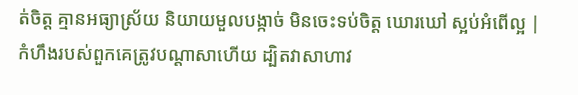ត់ចិត្ដ គ្មានអធ្យាស្រ័យ និយាយមួលបង្កាច់ មិនចេះទប់ចិត្ដ ឃោរឃៅ ស្អប់អំពើល្អ |
កំហឹងរបស់ពួកគេត្រូវបណ្ដាសាហើយ ដ្បិតវាសាហាវ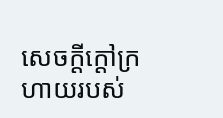សេចក្ដីក្ដៅក្រហាយរបស់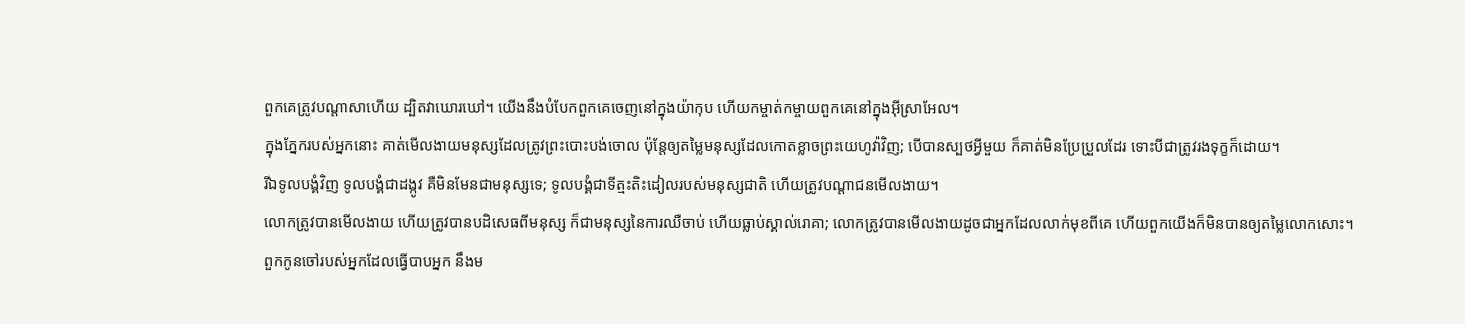ពួកគេត្រូវបណ្ដាសាហើយ ដ្បិតវាឃោរឃៅ។ យើងនឹងបំបែកពួកគេចេញនៅក្នុងយ៉ាកុប ហើយកម្ចាត់កម្ចាយពួកគេនៅក្នុងអ៊ីស្រាអែល។
ក្នុងភ្នែករបស់អ្នកនោះ គាត់មើលងាយមនុស្សដែលត្រូវព្រះបោះបង់ចោល ប៉ុន្តែឲ្យតម្លៃមនុស្សដែលកោតខ្លាចព្រះយេហូវ៉ាវិញ; បើបានស្បថអ្វីមួយ ក៏គាត់មិនប្រែប្រួលដែរ ទោះបីជាត្រូវរងទុក្ខក៏ដោយ។
រីឯទូលបង្គំវិញ ទូលបង្គំជាដង្កូវ គឺមិនមែនជាមនុស្សទេ; ទូលបង្គំជាទីត្មះតិះដៀលរបស់មនុស្សជាតិ ហើយត្រូវបណ្ដាជនមើលងាយ។
លោកត្រូវបានមើលងាយ ហើយត្រូវបានបដិសេធពីមនុស្ស ក៏ជាមនុស្សនៃការឈឺចាប់ ហើយធ្លាប់ស្គាល់រោគា; លោកត្រូវបានមើលងាយដូចជាអ្នកដែលលាក់មុខពីគេ ហើយពួកយើងក៏មិនបានឲ្យតម្លៃលោកសោះ។
ពួកកូនចៅរបស់អ្នកដែលធ្វើបាបអ្នក នឹងម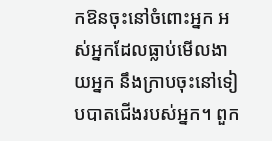កឱនចុះនៅចំពោះអ្នក អស់អ្នកដែលធ្លាប់មើលងាយអ្នក នឹងក្រាបចុះនៅទៀបបាតជើងរបស់អ្នក។ ពួក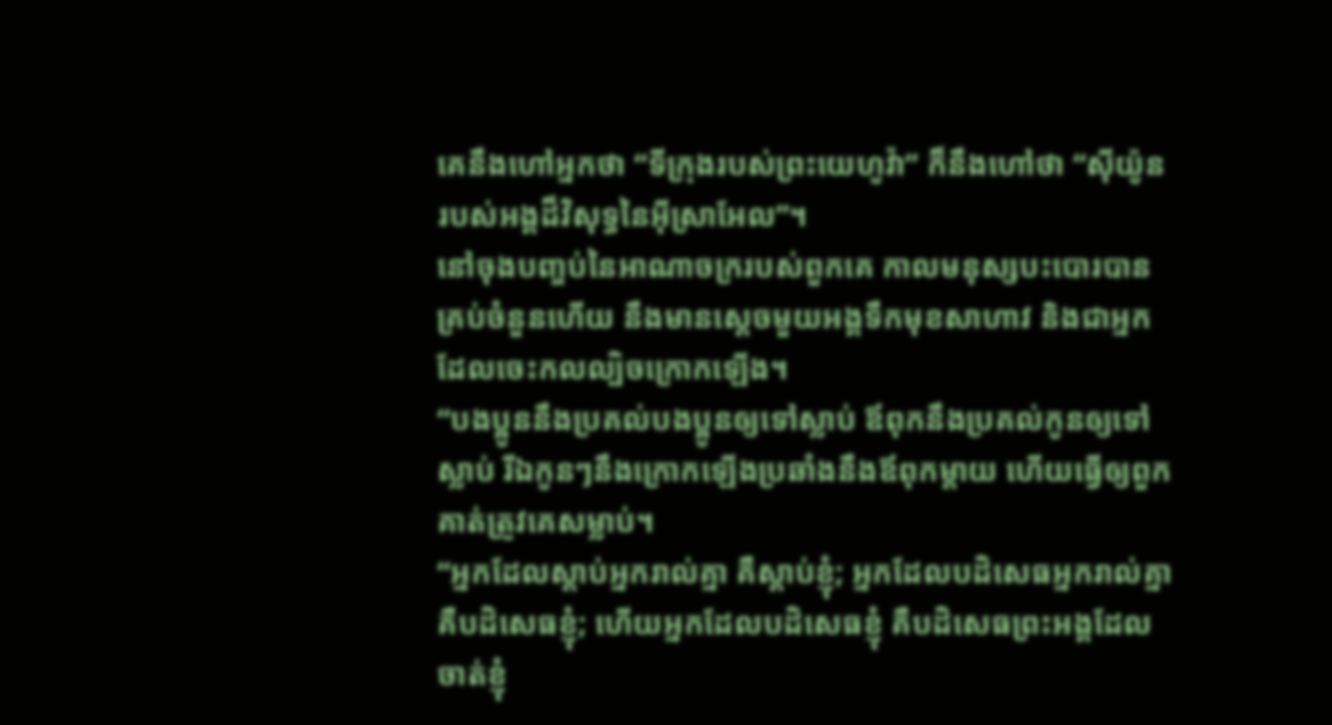គេនឹងហៅអ្នកថា “ទីក្រុងរបស់ព្រះយេហូវ៉ា” ក៏នឹងហៅថា “ស៊ីយ៉ូនរបស់អង្គដ៏វិសុទ្ធនៃអ៊ីស្រាអែល”។
នៅចុងបញ្ចប់នៃអាណាចក្ររបស់ពួកគេ កាលមនុស្សបះបោរបានគ្រប់ចំនួនហើយ នឹងមានស្ដេចមួយអង្គទឹកមុខសាហាវ និងជាអ្នកដែលចេះកលល្បិចក្រោកឡើង។
“បងប្អូននឹងប្រគល់បងប្អូនឲ្យទៅស្លាប់ ឪពុកនឹងប្រគល់កូនឲ្យទៅស្លាប់ រីឯកូនៗនឹងក្រោកឡើងប្រឆាំងនឹងឪពុកម្ដាយ ហើយធ្វើឲ្យពួកគាត់ត្រូវគេសម្លាប់។
“អ្នកដែលស្ដាប់អ្នករាល់គ្នា គឺស្ដាប់ខ្ញុំ; អ្នកដែលបដិសេធអ្នករាល់គ្នា គឺបដិសេធខ្ញុំ; ហើយអ្នកដែលបដិសេធខ្ញុំ គឺបដិសេធព្រះអង្គដែលចាត់ខ្ញុំ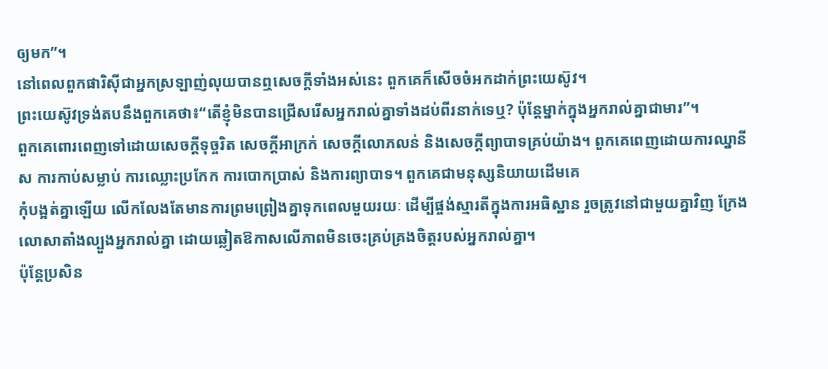ឲ្យមក”។
នៅពេលពួកផារិស៊ីជាអ្នកស្រឡាញ់លុយបានឮសេចក្ដីទាំងអស់នេះ ពួកគេក៏សើចចំអកដាក់ព្រះយេស៊ូវ។
ព្រះយេស៊ូវទ្រង់តបនឹងពួកគេថា៖“តើខ្ញុំមិនបានជ្រើសរើសអ្នករាល់គ្នាទាំងដប់ពីរនាក់ទេឬ? ប៉ុន្តែម្នាក់ក្នុងអ្នករាល់គ្នាជាមារ”។
ពួកគេពោរពេញទៅដោយសេចក្ដីទុច្ចរិត សេចក្ដីអាក្រក់ សេចក្ដីលោភលន់ និងសេចក្ដីព្យាបាទគ្រប់យ៉ាង។ ពួកគេពេញដោយការឈ្នានីស ការកាប់សម្លាប់ ការឈ្លោះប្រកែក ការបោកប្រាស់ និងការព្យាបាទ។ ពួកគេជាមនុស្សនិយាយដើមគេ
កុំបង្អត់គ្នាឡើយ លើកលែងតែមានការព្រមព្រៀងគ្នាទុកពេលមួយរយៈ ដើម្បីផ្ចង់ស្មារតីក្នុងការអធិស្ឋាន រួចត្រូវនៅជាមួយគ្នាវិញ ក្រែងលោសាតាំងល្បួងអ្នករាល់គ្នា ដោយឆ្លៀតឱកាសលើភាពមិនចេះគ្រប់គ្រងចិត្តរបស់អ្នករាល់គ្នា។
ប៉ុន្តែប្រសិន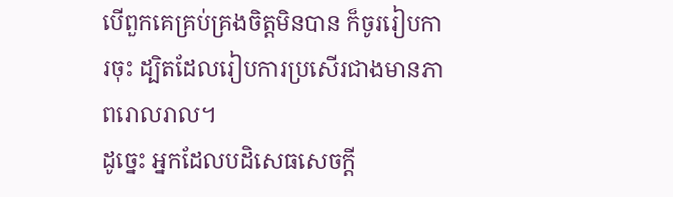បើពួកគេគ្រប់គ្រងចិត្តមិនបាន ក៏ចូររៀបការចុះ ដ្បិតដែលរៀបការប្រសើរជាងមានភាពរោលរាល។
ដូច្នេះ អ្នកដែលបដិសេធសេចក្ដី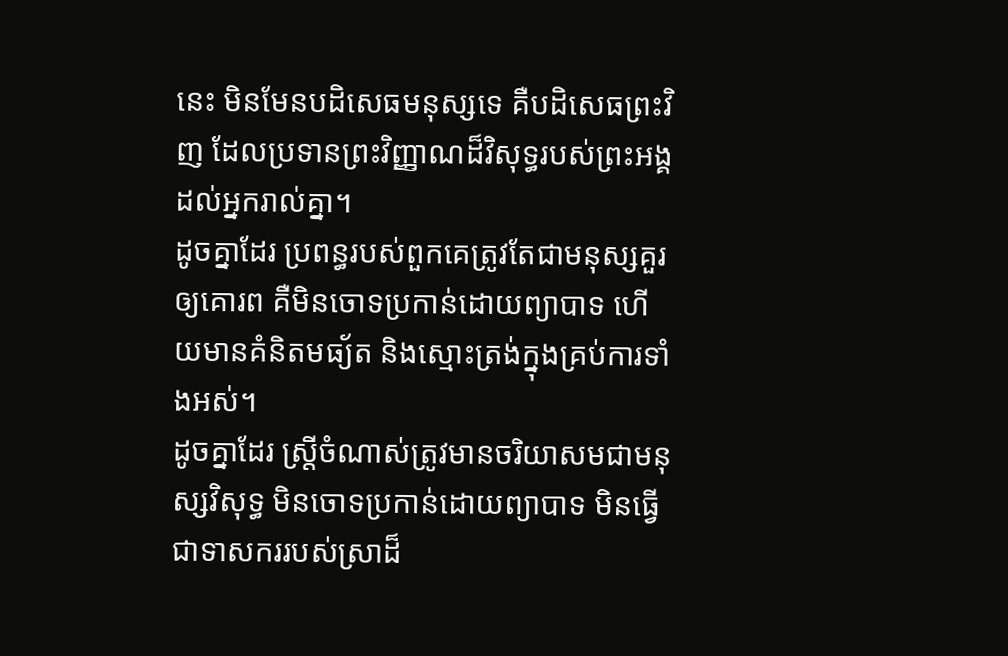នេះ មិនមែនបដិសេធមនុស្សទេ គឺបដិសេធព្រះវិញ ដែលប្រទានព្រះវិញ្ញាណដ៏វិសុទ្ធរបស់ព្រះអង្គដល់អ្នករាល់គ្នា។
ដូចគ្នាដែរ ប្រពន្ធរបស់ពួកគេត្រូវតែជាមនុស្សគួរឲ្យគោរព គឺមិនចោទប្រកាន់ដោយព្យាបាទ ហើយមានគំនិតមធ្យ័ត និងស្មោះត្រង់ក្នុងគ្រប់ការទាំងអស់។
ដូចគ្នាដែរ ស្ត្រីចំណាស់ត្រូវមានចរិយាសមជាមនុស្សវិសុទ្ធ មិនចោទប្រកាន់ដោយព្យាបាទ មិនធ្វើជាទាសកររបស់ស្រាដ៏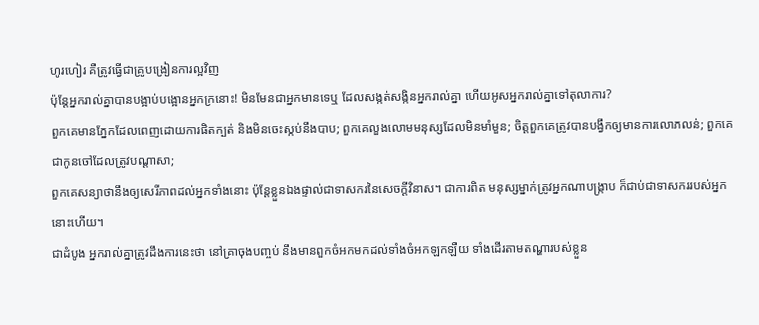ហូរហៀរ គឺត្រូវធ្វើជាគ្រូបង្រៀនការល្អវិញ
ប៉ុន្តែអ្នករាល់គ្នាបានបង្អាប់បង្អោនអ្នកក្រនោះ! មិនមែនជាអ្នកមានទេឬ ដែលសង្កត់សង្កិនអ្នករាល់គ្នា ហើយអូសអ្នករាល់គ្នាទៅតុលាការ?
ពួកគេមានភ្នែកដែលពេញដោយការផិតក្បត់ និងមិនចេះស្កប់នឹងបាប; ពួកគេលួងលោមមនុស្សដែលមិនមាំមួន; ចិត្តពួកគេត្រូវបានបង្វឹកឲ្យមានការលោភលន់; ពួកគេជាកូនចៅដែលត្រូវបណ្ដាសា;
ពួកគេសន្យាថានឹងឲ្យសេរីភាពដល់អ្នកទាំងនោះ ប៉ុន្តែខ្លួនឯងផ្ទាល់ជាទាសករនៃសេចក្ដីវិនាស។ ជាការពិត មនុស្សម្នាក់ត្រូវអ្នកណាបង្ក្រាប ក៏ជាប់ជាទាសកររបស់អ្នកនោះហើយ។
ជាដំបូង អ្នករាល់គ្នាត្រូវដឹងការនេះថា នៅគ្រាចុងបញ្ចប់ នឹងមានពួកចំអកមកដល់ទាំងចំអកឡកឡឺយ ទាំងដើរតាមតណ្ហារបស់ខ្លួន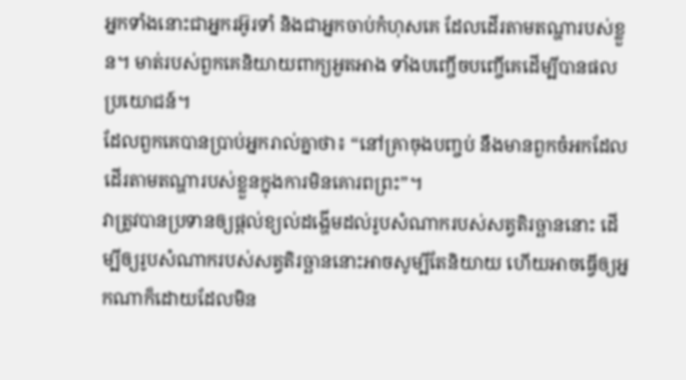អ្នកទាំងនោះជាអ្នករអ៊ូរទាំ និងជាអ្នកចាប់កំហុសគេ ដែលដើរតាមតណ្ហារបស់ខ្លួន។ មាត់របស់ពួកគេនិយាយពាក្យអួតអាង ទាំងបញ្ចើចបញ្ចើគេដើម្បីបានផលប្រយោជន៍។
ដែលពួកគេបានប្រាប់អ្នករាល់គ្នាថា៖ “នៅគ្រាចុងបញ្ចប់ នឹងមានពួកចំអកដែលដើរតាមតណ្ហារបស់ខ្លួនក្នុងការមិនគោរពព្រះ”។
វាត្រូវបានប្រទានឲ្យផ្ដល់ខ្យល់ដង្ហើមដល់រូបសំណាករបស់សត្វតិរច្ឆាននោះ ដើម្បីឲ្យរូបសំណាករបស់សត្វតិរច្ឆាននោះអាចសូម្បីតែនិយាយ ហើយអាចធ្វើឲ្យអ្នកណាក៏ដោយដែលមិន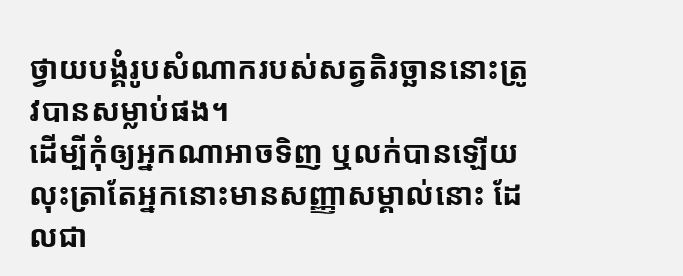ថ្វាយបង្គំរូបសំណាករបស់សត្វតិរច្ឆាននោះត្រូវបានសម្លាប់ផង។
ដើម្បីកុំឲ្យអ្នកណាអាចទិញ ឬលក់បានឡើយ លុះត្រាតែអ្នកនោះមានសញ្ញាសម្គាល់នោះ ដែលជា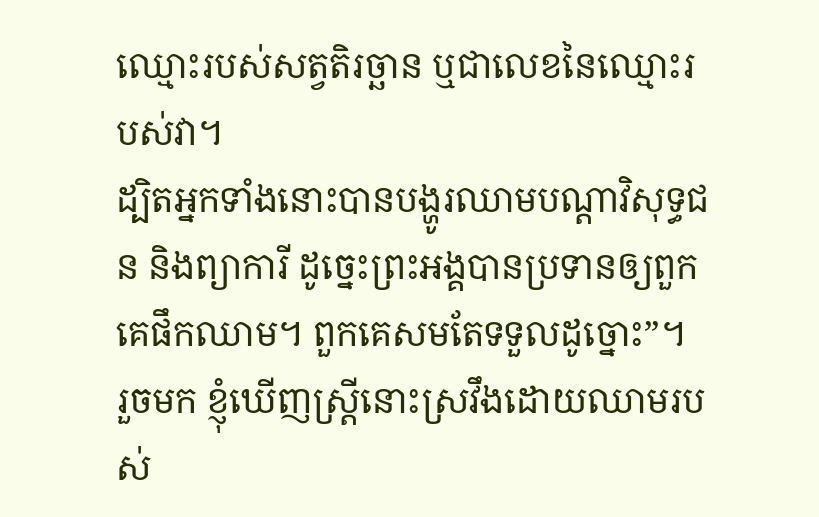ឈ្មោះរបស់សត្វតិរច្ឆាន ឬជាលេខនៃឈ្មោះរបស់វា។
ដ្បិតអ្នកទាំងនោះបានបង្ហូរឈាមបណ្ដាវិសុទ្ធជន និងព្យាការី ដូច្នេះព្រះអង្គបានប្រទានឲ្យពួកគេផឹកឈាម។ ពួកគេសមតែទទួលដូច្នោះ”។
រួចមក ខ្ញុំឃើញស្ត្រីនោះស្រវឹងដោយឈាមរបស់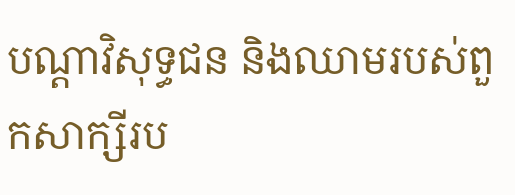បណ្ដាវិសុទ្ធជន និងឈាមរបស់ពួកសាក្សីរប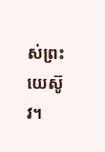ស់ព្រះយេស៊ូវ។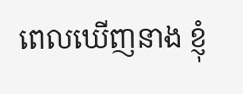ពេលឃើញនាង ខ្ញុំ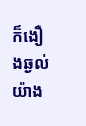ក៏ងឿងឆ្ងល់យ៉ាង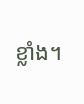ខ្លាំង។